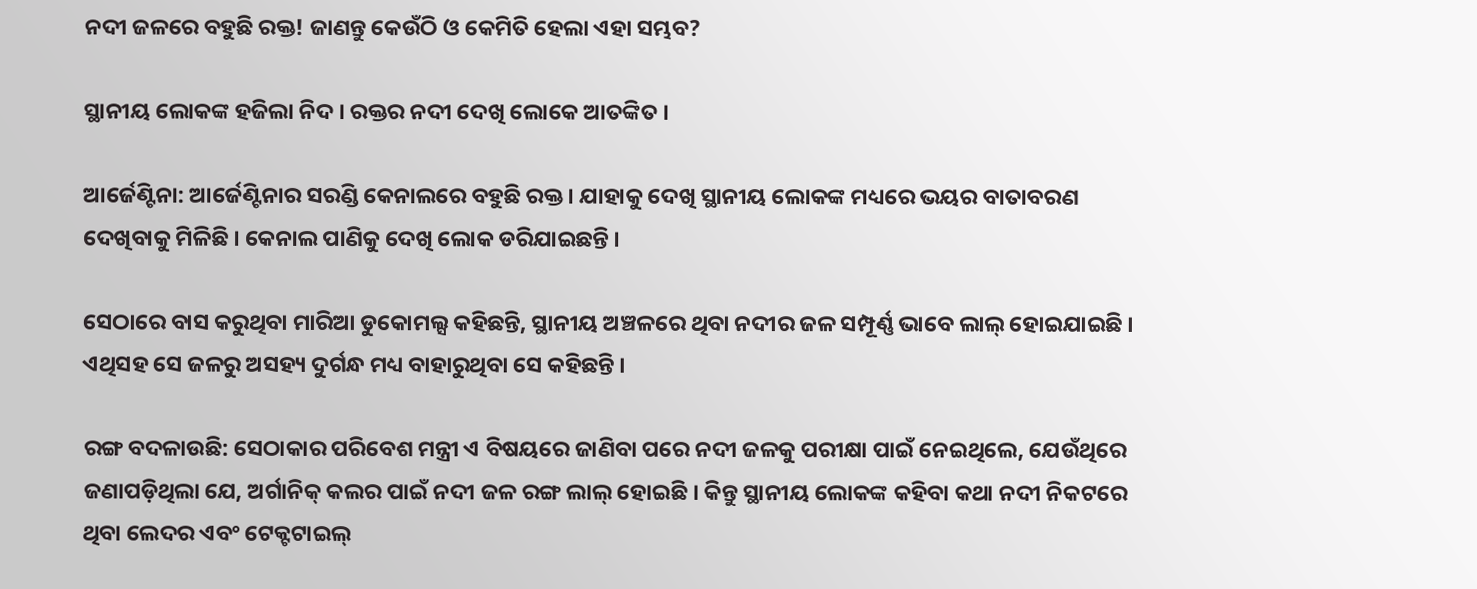ନଦୀ ଜଳରେ ବହୁଛି ରକ୍ତ! ଜାଣନ୍ତୁ କେଉଁଠି ଓ କେମିତି ହେଲା ଏହା ସମ୍ଭବ?

ସ୍ଥାନୀୟ ଲୋକଙ୍କ ହଜିଲା ନିଦ । ରକ୍ତର ନଦୀ ଦେଖି ଲୋକେ ଆତଙ୍କିତ ।

ଆର୍ଜେଣ୍ଟିନା: ଆର୍ଜେଣ୍ଟିନାର ସରଣ୍ଡି କେନାଲରେ ବହୁଛି ରକ୍ତ । ଯାହାକୁ ଦେଖି ସ୍ଥାନୀୟ ଲୋକଙ୍କ ମଧ୍ୟରେ ଭୟର ବାତାବରଣ ଦେଖିବାକୁ ମିଳିଛି । କେନାଲ ପାଣିକୁ ଦେଖି ଲୋକ ଡରିଯାଇଛନ୍ତି ।

ସେଠାରେ ବାସ କରୁଥିବା ମାରିଆ ଡୁକୋମଲ୍ସ କହିଛନ୍ତି, ସ୍ଥାନୀୟ ଅଞ୍ଚଳରେ ଥିବା ନଦୀର ଜଳ ସମ୍ପୂର୍ଣ୍ଣ ଭାବେ ଲାଲ୍ ହୋଇଯାଇଛି । ଏଥିସହ ସେ ଜଳରୁ ଅସହ୍ୟ ଦୁର୍ଗନ୍ଧ ମଧ୍ୟ ବାହାରୁଥିବା ସେ କହିଛନ୍ତି ।

ରଙ୍ଗ ବଦଳାଉଛି: ସେଠାକାର ପରିବେଶ ମନ୍ତ୍ରୀ ଏ ବିଷୟରେ ଜାଣିବା ପରେ ନଦୀ ଜଳକୁ ପରୀକ୍ଷା ପାଇଁ ନେଇଥିଲେ, ଯେଉଁଥିରେ ଜଣାପଡ଼ିଥିଲା ଯେ, ଅର୍ଗାନିକ୍ କଲର ପାଇଁ ନଦୀ ଜଳ ରଙ୍ଗ ଲାଲ୍ ହୋଇଛି । କିନ୍ତୁ ସ୍ଥାନୀୟ ଲୋକଙ୍କ କହିବା କଥା ନଦୀ ନିକଟରେ ଥିବା ଲେଦର ଏବଂ ଟେକ୍ଟଟାଇଲ୍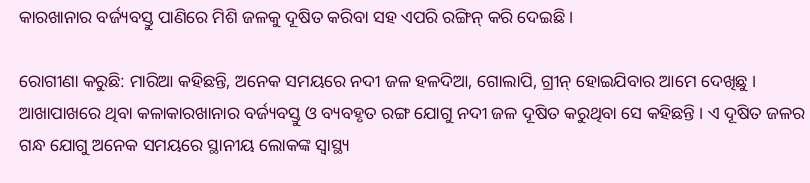କାରଖାନାର ବର୍ଜ୍ୟବସ୍ତୁ ପାଣିରେ ମିଶି ଜଳକୁ ଦୂଷିତ କରିବା ସହ ଏପରି ରଙ୍ଗିନ୍ କରି ଦେଇଛି ।

ରୋଗୀଣା କରୁଛି: ମାରିଆ କହିଛନ୍ତି, ଅନେକ ସମୟରେ ନଦୀ ଜଳ ହଳଦିଆ, ଗୋଲାପି, ଗ୍ରୀନ୍ ହୋଇଯିବାର ଆମେ ଦେଖିଛୁ । ଆଖାପାଖରେ ଥିବା କଳାକାରଖାନାର ବର୍ଜ୍ୟବସ୍ତୁ ଓ ବ୍ୟବହୃତ ରଙ୍ଗ ଯୋଗୁ ନଦୀ ଜଳ ଦୂଷିତ କରୁଥିବା ସେ କହିଛନ୍ତି । ଏ ଦୂଷିତ ଜଳର ଗନ୍ଧ ଯୋଗୁ ଅନେକ ସମୟରେ ସ୍ଥାନୀୟ ଲୋକଙ୍କ ସ୍ୱାସ୍ଥ୍ୟ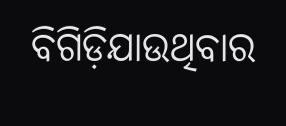ବିଗିଡ଼ିଯାଉଥିବାର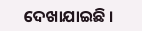ଦେଖାଯାଇଛି ।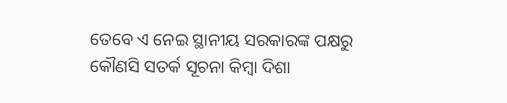ତେବେ ଏ ନେଇ ସ୍ଥାନୀୟ ସରକାରଙ୍କ ପକ୍ଷରୁ କୌଣସି ସତର୍କ ସୂଚନା କିମ୍ବା ଦିଶା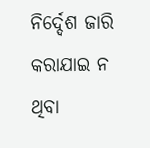ନିର୍ଦ୍ଦେଶ ଜାରି କରାଯାଇ ନ ଥିବା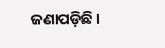ଜଣାପଡ଼ିଛି ।